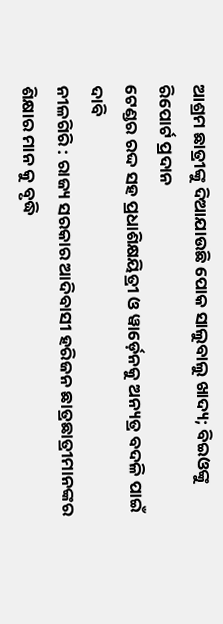ଆଶ୍ରମ ଛାତ୍ରୀଙ୍କୁ ଦିଆଯାଉଛି ପୋକ ସାଲୁବାଲୁ ଖାଦ୍ୟ; ବିଇଓଙ୍କୁ ରିପୋର୍ଟ ପ୍ରଦାନ
ଟେଣ୍ଡର ରଦ୍ଦ ସହ ପ୍ରଧାଶିକ୍ଷୟିତ୍ରୀ ଓ ୱାର୍ଡ଼େନକୁ ଅନ୍ୟତ୍ର ବଦଳି ପାଇଁ ଦାବି
ନୀଳଗିରି : ରାଜ୍ୟ ସରକାର ଆଦିବାସୀ ହରିଜନ ଛାତ୍ରଛାତ୍ରୀମାନଙ୍କର ଶିକ୍ଷାର ମାନ କୁ ବୃଦ୍ଧି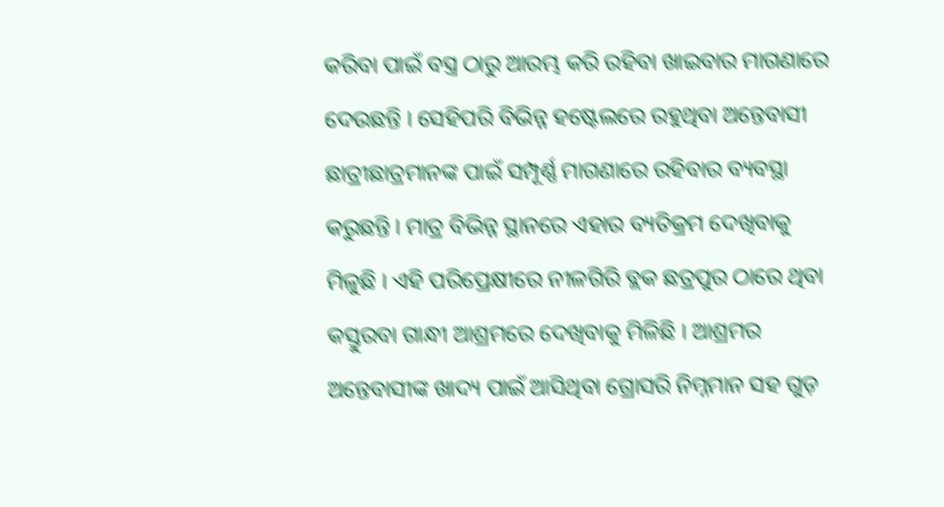କରିବା ପାଇଁ ବସ୍ତ୍ର ଠାରୁ ଆରମ୍ଭ କରି ରହିବା ଖାଇବାର ମାଗଣାରେ ଦେଉଛନ୍ତି । ସେହିପରି ବିଭିନ୍ନ ହଷ୍ଟେଲରେ ରହୁଥିବା ଅନ୍ତେବାସୀ ଛାତ୍ରୀଛାତ୍ରମାନଙ୍କ ପାଇଁ ସମ୍ପୂର୍ଣ୍ଣ ମାଗଣାରେ ରହିବାର ବ୍ୟବସ୍ଥା କରୁଛନ୍ତି । ମାତ୍ର ବିଭିନ୍ନ ସ୍ଥାନରେ ଏହାର ବ୍ୟତିକ୍ରମ ଦେଖିବାକୁ ମିଳୁଛି । ଏହି ପରିପ୍ରେକ୍ଷୀରେ ନୀଳଗିରି ବ୍ଲକ ଛତ୍ରପୁର ଠାରେ ଥିବା କସ୍ତୁରବା ଗାନ୍ଧୀ ଆଶ୍ରମରେ ଦେଖିବାକୁ ମିଳିଛି । ଆଶ୍ରମର ଅନ୍ତେବାସୀଙ୍କ ଖାଦ୍ୟ ପାଇଁ ଆସିଥିବା ଗ୍ରୋସରି ନିମ୍ନମାନ ସହ ଗୁଡ଼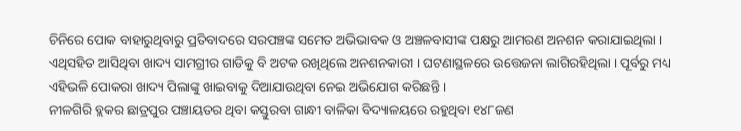ଚିନିରେ ପୋକ ବାହାରୁଥିବାରୁ ପ୍ରତିବାଦରେ ସରପଞ୍ଚଙ୍କ ସମେତ ଅଭିଭାବକ ଓ ଅଞ୍ଚଳବାସୀଙ୍କ ପକ୍ଷରୁ ଆମରଣ ଅନଶନ କରାଯାଇଥିଲା । ଏଥିସହିତ ଆସିଥିବା ଖାଦ୍ୟ ସାମଗ୍ରୀର ଗାଡିକୁ ବି ଅଟକ ରଖିଥିଲେ ଅନଶନକାରୀ । ଘଟଣାସ୍ଥଳରେ ଉତ୍ତେଜନା ଲାଗିରହିଥିଲା । ପୂର୍ବରୁ ମଧ୍ୟ ଏହିଭଳି ପୋକରା ଖାଦ୍ୟ ପିଲାଙ୍କୁ ଖାଇବାକୁ ଦିଆଯାଉଥିବା ନେଇ ଅଭିଯୋଗ କରିଛନ୍ତି ।
ନୀଳଗିରି ବ୍ଲକର ଛାତ୍ରପୁର ପଞ୍ଚାୟତର ଥିବା କସ୍ତୁରବା ଗାନ୍ଧୀ ବାଳିକା ବିଦ୍ୟାଳୟରେ ରହୁଥିବା ୧୪୮ଜଣ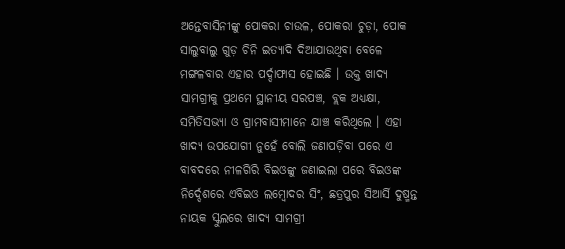ଅନ୍ତେବାସିନୀଙ୍କୁ ପୋକରା ଚାଉଳ, ପୋକରା ଚୁଡ଼ା, ପୋକ ସାଲୁବାଲୁ ଗୁଡ଼ ଚିନି ଇତ୍ୟାଦି ଦିଆଯାଉଥିବା ବେଳେ ମଙ୍ଗଳବାର ଏହାର ପର୍ଦ୍ଦାଫାସ ହୋଇଛି । ଉକ୍ତ ଖାଦ୍ୟ ସାମଗ୍ରୀକୁ ପ୍ରଥମେ ସ୍ଥାନୀୟ ସରପଞ୍ଚ, ବ୍ଲକ ଅଧ୍ୟକ୍ଷା, ସମିତିସଭ୍ୟା ଓ ଗ୍ରାମବାସୀମାନେ ଯାଞ୍ଚ କରିଥିଲେ । ଏହା ଖାଦ୍ୟ ଉପଯୋଗୀ ନୁହେଁ ବୋଲି ଜଣାପଡ଼ିବା ପରେ ଏ ବାବଦରେ ନୀଳଗିରି ବିଇଓଙ୍କୁ ଜଣାଇଲା ପରେ ବିଇଓଙ୍କ ନିର୍ଦ୍ଦେଶରେ ଏବିଇଓ ଲମ୍ବୋଦର ସିଂ, ଛତ୍ରପୁର ସିଆର୍ସି ଦୁଷ୍ମନ୍ତ ନାୟକ ସ୍କୁଲରେ ଖାଦ୍ୟ ସାମଗ୍ରୀ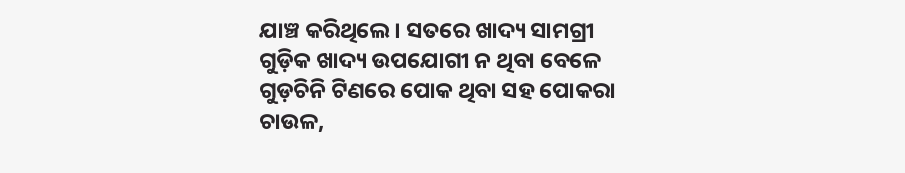ଯାଞ୍ଚ କରିଥିଲେ । ସତରେ ଖାଦ୍ୟ ସାମଗ୍ରୀ ଗୁଡ଼ିକ ଖାଦ୍ୟ ଉପଯୋଗୀ ନ ଥିବା ବେଳେ ଗୁଡ଼ଚିନି ଟିଣରେ ପୋକ ଥିବା ସହ ପୋକରା ଚାଉଳ,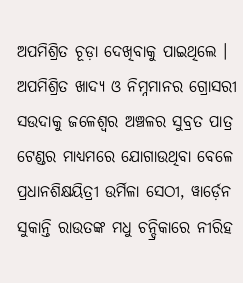ଅପମିଶ୍ରିତ ଚୂଡ଼ା ଦେଖିବାକୁ ପାଇଥିଲେ । ଅପମିଶ୍ରିତ ଖାଦ୍ୟ ଓ ନିମ୍ନମାନର ଗ୍ରୋସରୀ ସଉଦାକୁ ଜଳେଶ୍ୱର ଅଞ୍ଚଳର ସୁବ୍ରତ ପାତ୍ର ଟେଣ୍ଡର ମାଧ୍ୟମରେ ଯୋଗାଉଥିବା ବେଳେ ପ୍ରଧାନଶିକ୍ଷୟିତ୍ରୀ ଉର୍ମିଳା ସେଠୀ, ୱାର୍ଡ଼େନ ସୁକାନ୍ତି ରାଉତଙ୍କ ମଧୁ ଚନ୍ଦ୍ରିକାରେ ନୀରିହ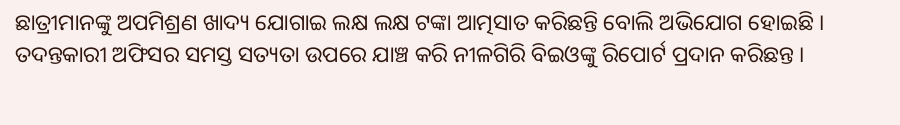ଛାତ୍ରୀମାନଙ୍କୁ ଅପମିଶ୍ରଣ ଖାଦ୍ୟ ଯୋଗାଇ ଲକ୍ଷ ଲକ୍ଷ ଟଙ୍କା ଆତ୍ମସାତ କରିଛନ୍ତି ବୋଲି ଅଭିଯୋଗ ହୋଇଛି । ତଦନ୍ତକାରୀ ଅଫିସର ସମସ୍ତ ସତ୍ୟତା ଉପରେ ଯାଞ୍ଚ କରି ନୀଳଗିରି ବିଇଓଙ୍କୁ ରିପୋର୍ଟ ପ୍ରଦାନ କରିଛନ୍ତ ।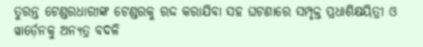ତୁରନ୍ତ ଟେଣ୍ଡରଧାରୀଙ୍କ ଟେଣ୍ଡରକୁ ରଦ୍ଦ କରାଯିବା ସହ ଘଟଣାରେ ସମ୍ପୃକ୍ତ ପ୍ରଧାଶିକ୍ଷୟିତ୍ରୀ ଓ ୱାର୍ଡ଼େନକୁ ଅନ୍ୟତ୍ର ବଦଳି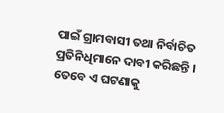ପାଇଁ ଗ୍ରାମବାସୀ ତଥା ନିର୍ବାଚିତ ପ୍ରତିନିଧିମାନେ ଦାବୀ କରିଛନ୍ତି । ତେବେ ଏ ଘଟଣାକୁ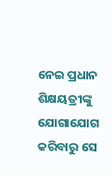ନେଇ ପ୍ରଧାନ ଶିକ୍ଷୟତ୍ରୀଙ୍କୁ ଯୋଗାଯୋଗ କରିବାରୁ ସେ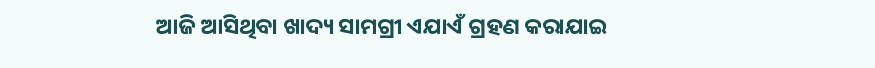ଆଜି ଆସିଥିବା ଖାଦ୍ୟ ସାମଗ୍ରୀ ଏଯାଏଁ ଗ୍ରହଣ କରାଯାଇ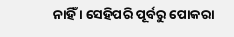ନାହିଁ । ସେହିପରି ପୂର୍ବରୁ ପୋକରା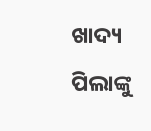ଖାଦ୍ୟ ପିଲାଙ୍କୁ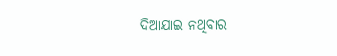ଦିଆଯାଇ ନଥିବାର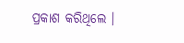ପ୍ରକାଶ କରିଥିଲେ ।